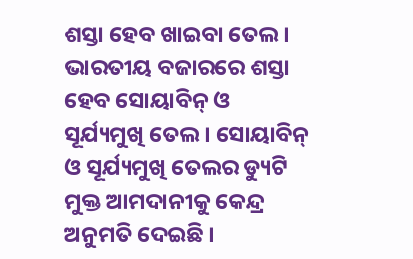ଶସ୍ତା ହେବ ଖାଇବା ତେଲ । ଭାରତୀୟ ବଜାରରେ ଶସ୍ତା ହେବ ସୋୟାବିନ୍ ଓ ସୂର୍ଯ୍ୟମୁଖି ତେଲ । ସୋୟାବିନ୍ ଓ ସୂର୍ଯ୍ୟମୁଖି ତେଲର ଡ୍ୟୁଟି ମୁକ୍ତ ଆମଦାନୀକୁ କେନ୍ଦ୍ର ଅନୁମତି ଦେଇଛି ।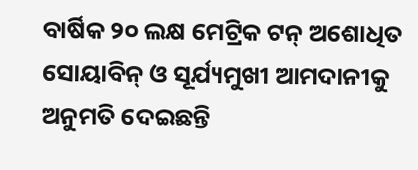ବାର୍ଷିକ ୨୦ ଲକ୍ଷ ମେଟ୍ରିକ ଟନ୍ ଅଶୋଧିତ ସୋୟାବିନ୍ ଓ ସୂର୍ଯ୍ୟମୁଖୀ ଆମଦାନୀକୁ ଅନୁମତି ଦେଇଛନ୍ତି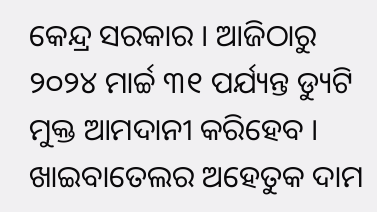କେନ୍ଦ୍ର ସରକାର । ଆଜିଠାରୁ ୨୦୨୪ ମାର୍ଚ୍ଚ ୩୧ ପର୍ଯ୍ୟନ୍ତ ଡ୍ୟୁଟି ମୁକ୍ତ ଆମଦାନୀ କରିହେବ । ଖାଇବାତେଲର ଅହେତୁକ ଦାମ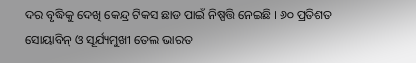ଦର ବୃଦ୍ଧିକୁ ଦେଖି କେନ୍ଦ୍ର ଟିକସ ଛାଡ ପାଇଁ ନିଷ୍ପତ୍ତି ନେଇଛି । ୬୦ ପ୍ରତିଶତ ସୋୟାବିନ୍ ଓ ସୂର୍ଯ୍ୟମୁଖୀ ତେଲ ଭାରତ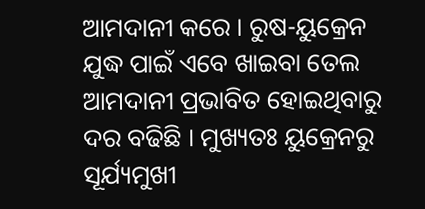ଆମଦାନୀ କରେ । ରୁଷ-ୟୁକ୍ରେନ ଯୁଦ୍ଧ ପାଇଁ ଏବେ ଖାଇବା ତେଲ ଆମଦାନୀ ପ୍ରଭାବିତ ହୋଇଥିବାରୁ ଦର ବଢିଛି । ମୁଖ୍ୟତଃ ୟୁକ୍ରେନରୁ ସୂର୍ଯ୍ୟମୁଖୀ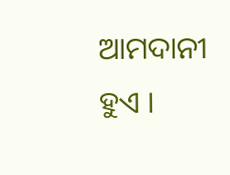ଆମଦାନୀ ହୁଏ ।